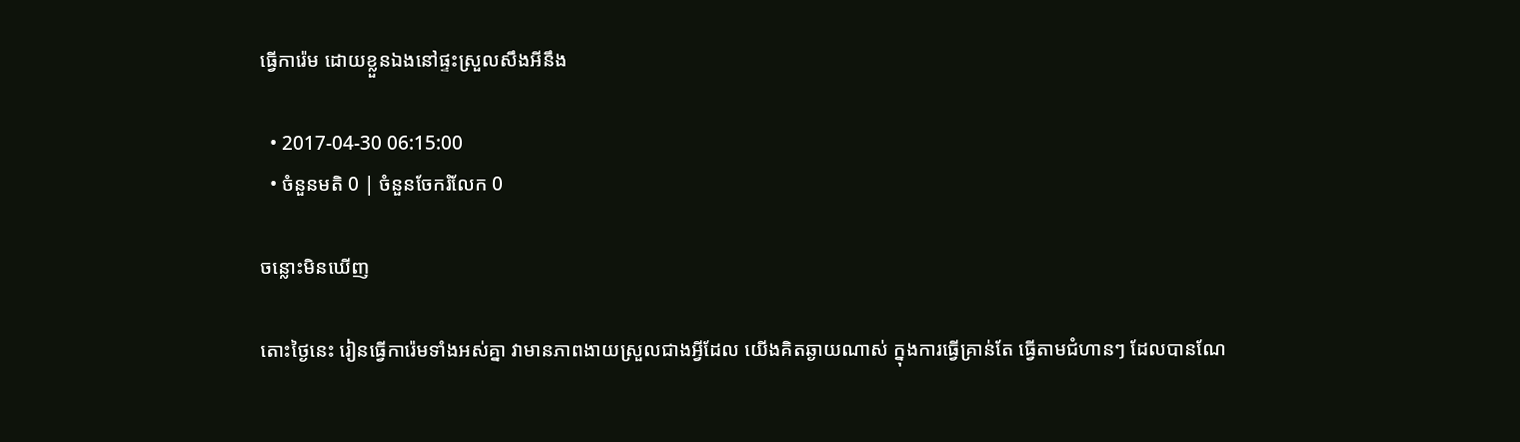ធ្វើការ៉េម ដោយខ្លួនឯងនៅផ្ទះស្រួលសឹងអីនឹង

  • 2017-04-30 06:15:00
  • ចំនួនមតិ 0 | ចំនួនចែករំលែក 0

ចន្លោះមិនឃើញ

តោះថ្ងៃនេះ រៀនធ្វើការ៉េមទាំងអស់គ្នា វាមានភាពងាយស្រួលជាងអ្វីដែល យើងគិតឆ្ងាយណាស់ ក្នុងការធ្វើគ្រាន់តែ ធ្វើតាមជំហានៗ ដែលបានណែ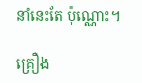នាំនេះតែ ប៉ុណ្ណោះ។

គ្រឿង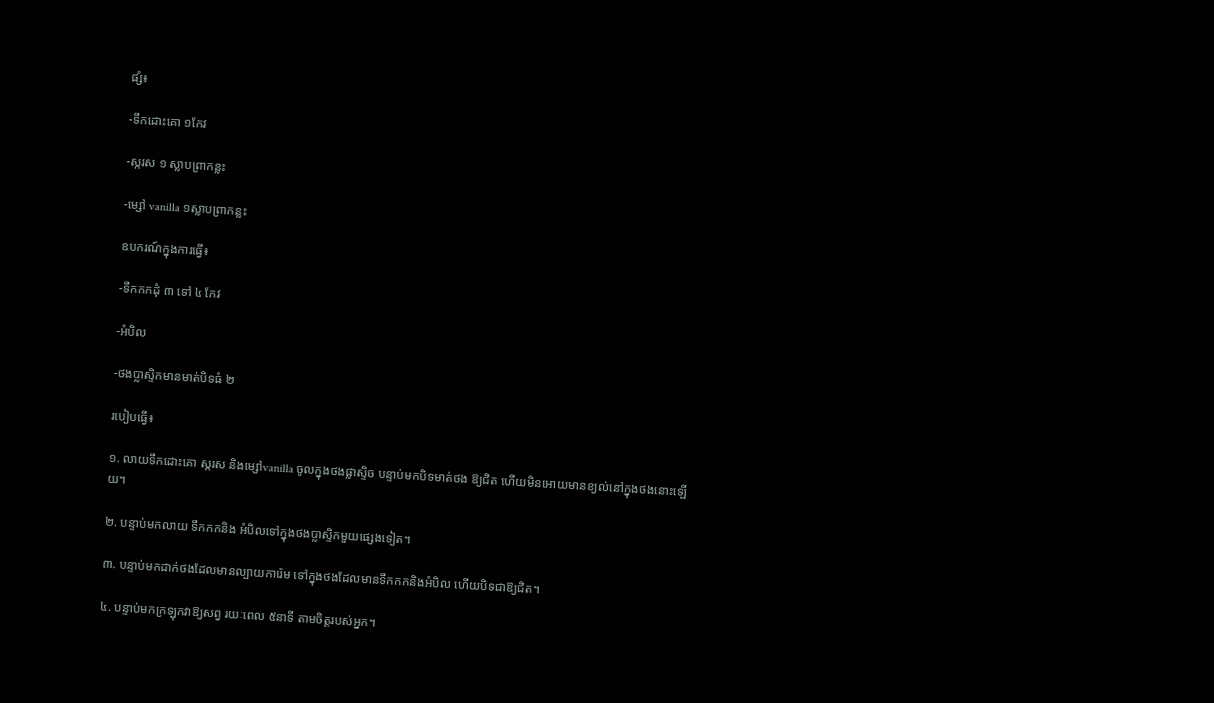ផ្សំ៖

-ទឹកដោះគោ ១កែវ

-ស្ករស ១ ស្លាបព្រាកន្លះ

-ម្សៅ vanilla ១ស្លាបព្រាកន្លះ

ឧបករណ៍ក្នុងការធ្វើ៖

-ទឹកកកដុំ ៣ ទៅ ៤ កែវ

-អំបិល

-ថងប្លាស្ទិកមានមាត់បិទធំ ២

របៀបធ្វើ៖

១. លាយទឹកដោះគោ ស្ករស និងម្សៅvanilla ចូលក្នុងថងផ្លាស្ទិច បន្ទាប់មកបិទមាត់ថង ឱ្យជិត ហើយមិនអោយមានខ្យល់នៅក្នុងថងនោះឡើយ។

២. បន្ទាប់មកលាយ ទឹកកកនិង អំបិលទៅក្នុងថងប្លាស្ទិកមួយផ្សេងទៀត។

៣. បន្ទាប់មកដាក់ថងដែលមានល្បាយការ៉េម ទៅក្នុងថងដែលមានទឹកកកនិងអំបិល ហើយបិទជាឱ្យជិត។

៤. បន្ទាប់មកក្រឡុកវាឱ្យសព្វ រយៈពេល ៥នាទី តាមចិត្តរបស់អ្នក។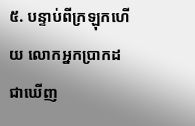៥. បន្ទាប់ពីក្រឡុកហើយ លោកអ្នកប្រាកដជាឃើញ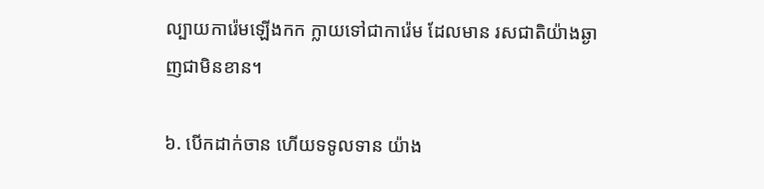ល្បាយការ៉េមឡើងកក ក្លាយទៅជាការ៉េម ដែលមាន រសជាតិយ៉ាងឆ្ងាញជាមិនខាន។

៦. បើកដាក់ចាន ហើយទទូលទាន យ៉ាង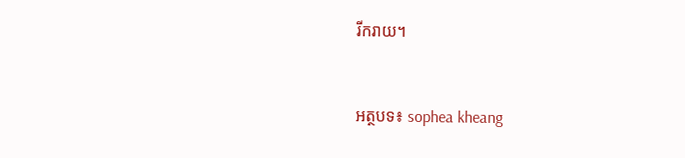រីករាយ។


អត្ថបទ៖ sophea kheang